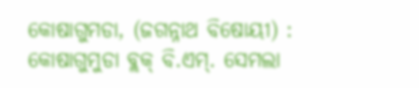କୋଷାଗୁମଡା, (ଜଗନ୍ନାଥ ବିଷୋୟୀ) : କୋଷାଗୁମୁଡା ବ୍ଲକ୍ ବି.ଏମ୍. ସେମଲା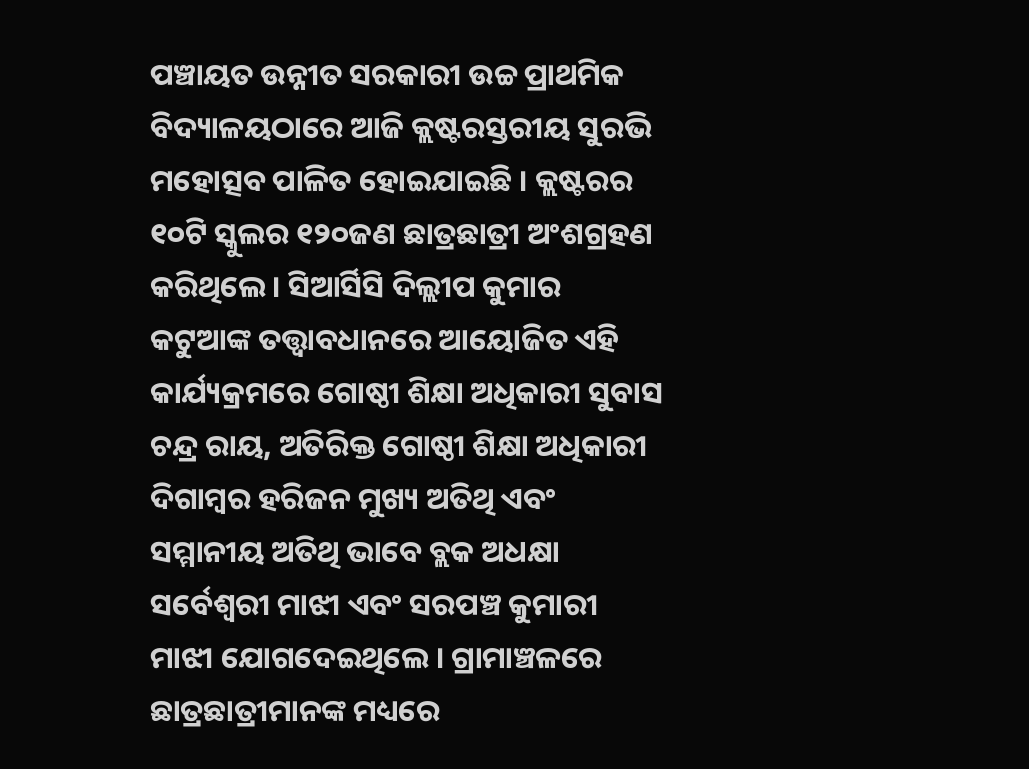ପଞ୍ଚାୟତ ଉନ୍ନୀତ ସରକାରୀ ଉଚ୍ଚ ପ୍ରାଥମିକ ବିଦ୍ୟାଳୟଠାରେ ଆଜି କ୍ଲଷ୍ଟରସ୍ତରୀୟ ସୁରଭି ମହୋତ୍ସବ ପାଳିତ ହୋଇଯାଇଛି । କ୍ଲଷ୍ଟରର ୧୦ଟି ସ୍କୁଲର ୧୨୦ଜଣ ଛାତ୍ରଛାତ୍ରୀ ଅଂଶଗ୍ରହଣ କରିଥିଲେ । ସିଆର୍ସିସି ଦିଲ୍ଲୀପ କୁମାର କଟୁଆଙ୍କ ତତ୍ତ୍ବାବଧାନରେ ଆୟୋଜିତ ଏହି କାର୍ଯ୍ୟକ୍ରମରେ ଗୋଷ୍ଠୀ ଶିକ୍ଷା ଅଧିକାରୀ ସୁବାସ ଚନ୍ଦ୍ର ରାୟ, ଅତିରିକ୍ତ ଗୋଷ୍ଠୀ ଶିକ୍ଷା ଅଧିକାରୀ ଦିଗାମ୍ବର ହରିଜନ ମୁଖ୍ୟ ଅତିଥି ଏବଂ ସମ୍ମାନୀୟ ଅତିଥି ଭାବେ ବ୍ଲକ ଅଧକ୍ଷା ସର୍ବେଶ୍ୱରୀ ମାଝୀ ଏବଂ ସରପଞ୍ଚ କୁମାରୀ ମାଝୀ ଯୋଗଦେଇଥିଲେ । ଗ୍ରାମାଞ୍ଚଳରେ ଛାତ୍ରଛାତ୍ରୀମାନଙ୍କ ମଧ୍ୟରେ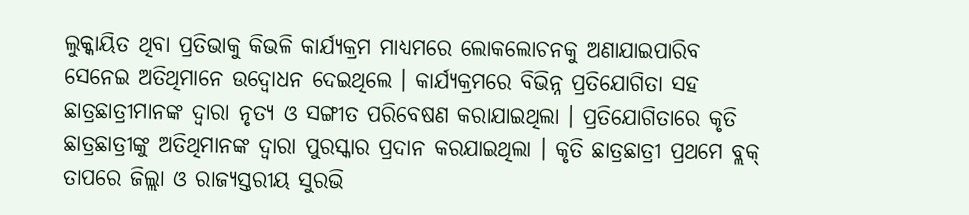ଲୁକ୍କାୟିତ ଥିବା ପ୍ରତିଭାକୁ କିଭଳି କାର୍ଯ୍ୟକ୍ରମ ମାଧ୍ୟମରେ ଲୋକଲୋଚନକୁ ଅଣାଯାଇପାରିବ ସେନେଇ ଅତିଥିମାନେ ଉଦ୍ବୋଧନ ଦେଇଥିଲେ । କାର୍ଯ୍ୟକ୍ରମରେ ବିଭିନ୍ନ ପ୍ରତିଯୋଗିତା ସହ ଛାତ୍ରଛାତ୍ରୀମାନଙ୍କ ଦ୍ୱାରା ନୃତ୍ୟ ଓ ସଙ୍ଗୀତ ପରିବେଷଣ କରାଯାଇଥିଲା । ପ୍ରତିଯୋଗିତାରେ କୃତି ଛାତ୍ରଛାତ୍ରୀଙ୍କୁ ଅତିଥିମାନଙ୍କ ଦ୍ୱାରା ପୁରସ୍କାର ପ୍ରଦାନ କରଯାଇଥିଲା । କୃତି ଛାତ୍ରଛାତ୍ରୀ ପ୍ରଥମେ ବ୍ଲକ୍ ତାପରେ ଜିଲ୍ଲା ଓ ରାଜ୍ୟସ୍ତରୀୟ ସୁରଭି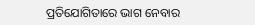ପ୍ରତିଯୋଗିତାରେ ଭାଗ ନେବାର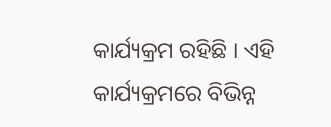କାର୍ଯ୍ୟକ୍ରମ ରହିଛି । ଏହି କାର୍ଯ୍ୟକ୍ରମରେ ବିଭିନ୍ନ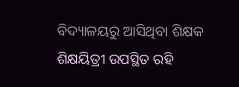ବିଦ୍ୟାଳୟରୁ ଆସିଥିବା ଶିକ୍ଷକ ଶିକ୍ଷୟିତ୍ରୀ ଉପସ୍ଥିତ ରହି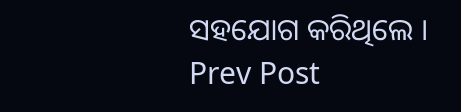ସହଯୋଗ କରିଥିଲେ ।
Prev Post